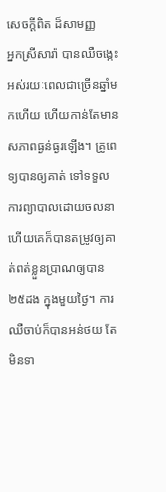សេចក្តីពិត ដ៏សាមញ្ញ
អ្នកស្រីសារ៉ា បានឈឺចង្កេះអស់រយៈពេលជាច្រើនឆ្នាំមកហើយ ហើយកាន់តែមានសភាពធ្ងន់ធ្ងរឡើង។ គ្រូពេទ្យបានឲ្យគាត់ ទៅទទួលការព្យាបាលដោយចលនា ហើយគេក៏បានតម្រូវឲ្យគាត់ពត់ខ្លួនប្រាណឲ្យបាន២៥ដង ក្នុងមួយថ្ងៃ។ ការឈឺចាប់ក៏បានអន់ថយ តែមិនទា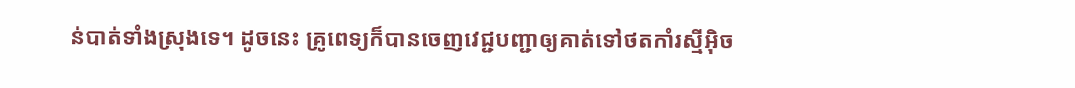ន់បាត់ទាំងស្រុងទេ។ ដូចនេះ គ្រូពេទ្យក៏បានចេញវេជ្ជបញ្ជាឲ្យគាត់ទៅថតកាំរស្មីអ៊ិច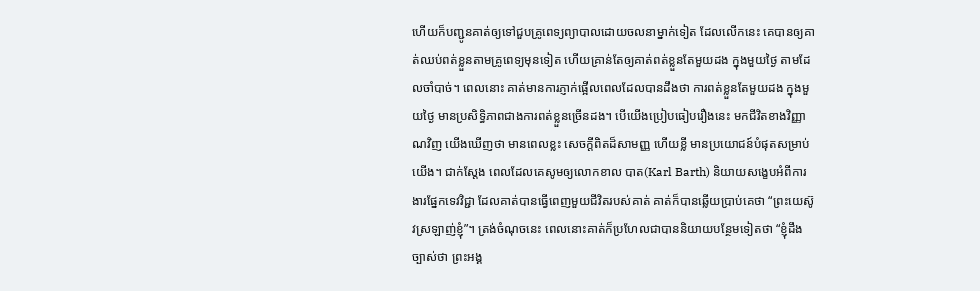ហើយក៏បញ្ជូនគាត់ឲ្យទៅជួបគ្រូពេទ្យព្យាបាលដោយចលនាម្នាក់ទៀត ដែលលើកនេះ គេបានឲ្យគាត់ឈប់ពត់ខ្លួនតាមគ្រូពេទ្យមុនទៀត ហើយគ្រាន់តែឲ្យគាត់ពត់ខ្លួនតែមួយដង ក្នុងមួយថ្ងៃ តាមដែលចាំបាច់។ ពេលនោះ គាត់មានការភ្ញាក់ផ្អើលពេលដែលបានដឹងថា ការពត់ខ្លួនតែមួយដង ក្នុងមួយថ្ងៃ មានប្រសិទ្ធិភាពជាងការពត់ខ្លួនច្រើនដង។ បើយើងប្រៀបធៀបរឿងនេះ មកជីវិតខាងវិញ្ញាណវិញ យើងឃើញថា មានពេលខ្លះ សេចក្តីពិតដ៏សាមញ្ញ ហើយខ្លី មានប្រយោជន៍បំផុតសម្រាប់យើង។ ជាក់ស្តែង ពេលដែលគេសូមឲ្យលោកខាល បាត(Karl Barth) និយាយសង្ខេបអំពីការងារផ្នែកទេវវិជ្ជា ដែលគាត់បានធ្វើពេញមួយជីវិតរបស់គាត់ គាត់ក៏បានឆ្លើយប្រាប់គេថា “ព្រះយេស៊ូវស្រឡាញ់ខ្ញុំ”។ ត្រង់ចំណុចនេះ ពេលនោះគាត់ក៏ប្រហែលជាបាននិយាយបន្ថែមទៀតថា “ខ្ញុំដឹងច្បាស់ថា ព្រះអង្គ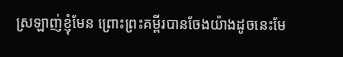ស្រឡាញ់ខ្ញុំមែន ព្រោះព្រះគម្ពីរបានចែងយ៉ាងដូចនេះមែ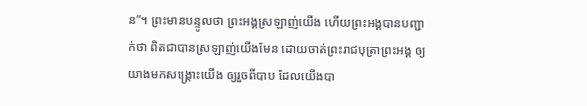ន”។ ព្រះមានបន្ទូលថា ព្រះអង្គស្រឡាញ់យើង ហើយព្រះអង្គបានបញ្ជាក់ថា ពិតជាបានស្រឡាញ់យើងមែន ដោយចាត់ព្រះរាជបុត្រាព្រះអង្គ ឲ្យយាងមកសង្រ្គោះយើង ឲ្យរួចពីបាប ដែលយើងបា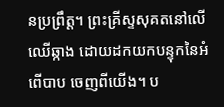នប្រព្រឹត្ត។ ព្រះគ្រីស្ទសុគតនៅលើឈើឆ្កាង ដោយដកយកបន្ទុកនៃអំពើបាប ចេញពីយើង។ ប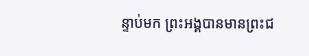ន្ទាប់មក ព្រះអង្គបានមានព្រះជ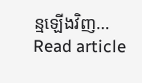ន្មឡើងវិញ…
Read article